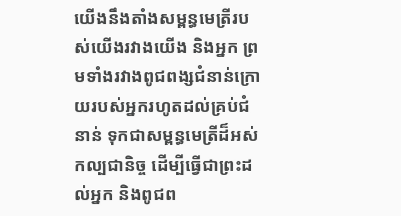យើងនឹងតាំងសម្ពន្ធមេត្រីរបស់យើងរវាងយើង និងអ្នក ព្រមទាំងរវាងពូជពង្សជំនាន់ក្រោយរបស់អ្នករហូតដល់គ្រប់ជំនាន់ ទុកជាសម្ពន្ធមេត្រីដ៏អស់កល្បជានិច្ច ដើម្បីធ្វើជាព្រះដល់អ្នក និងពូជព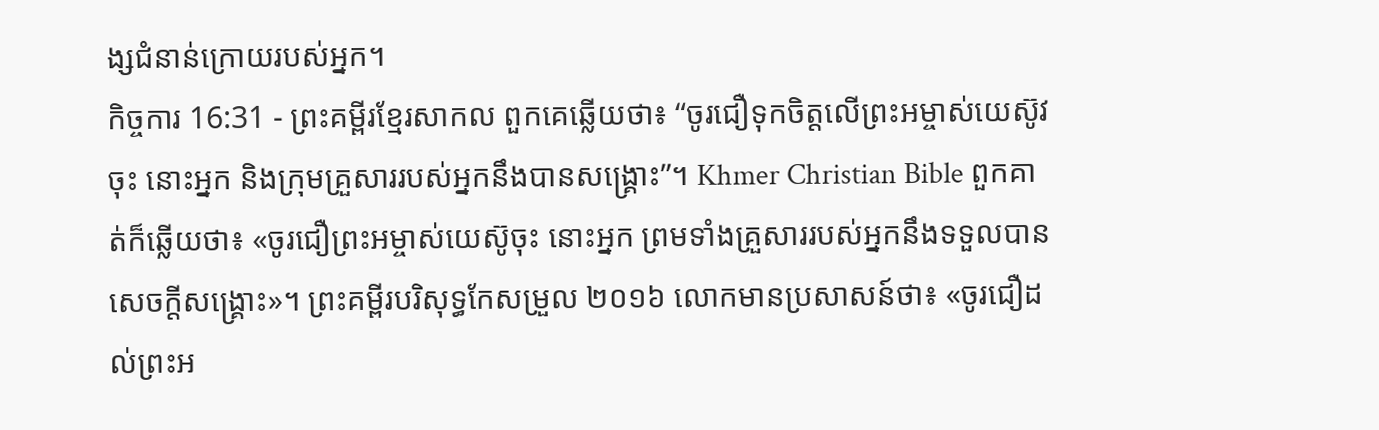ង្សជំនាន់ក្រោយរបស់អ្នក។
កិច្ចការ 16:31 - ព្រះគម្ពីរខ្មែរសាកល ពួកគេឆ្លើយថា៖ “ចូរជឿទុកចិត្តលើព្រះអម្ចាស់យេស៊ូវចុះ នោះអ្នក និងក្រុមគ្រួសាររបស់អ្នកនឹងបានសង្គ្រោះ”។ Khmer Christian Bible ពួកគាត់ក៏ឆ្លើយថា៖ «ចូរជឿព្រះអម្ចាស់យេស៊ូចុះ នោះអ្នក ព្រមទាំងគ្រួសាររបស់អ្នកនឹងទទួលបានសេចក្ដីសង្គ្រោះ»។ ព្រះគម្ពីរបរិសុទ្ធកែសម្រួល ២០១៦ លោកមានប្រសាសន៍ថា៖ «ចូរជឿដល់ព្រះអ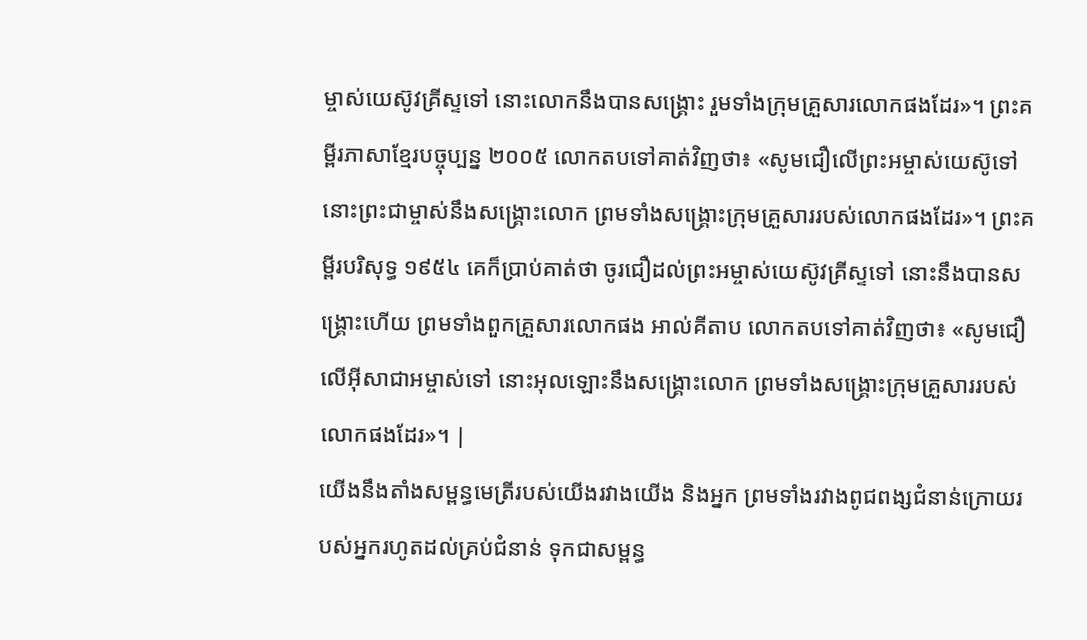ម្ចាស់យេស៊ូវគ្រីស្ទទៅ នោះលោកនឹងបានសង្គ្រោះ រួមទាំងក្រុមគ្រួសារលោកផងដែរ»។ ព្រះគម្ពីរភាសាខ្មែរបច្ចុប្បន្ន ២០០៥ លោកតបទៅគាត់វិញថា៖ «សូមជឿលើព្រះអម្ចាស់យេស៊ូទៅ នោះព្រះជាម្ចាស់នឹងសង្គ្រោះលោក ព្រមទាំងសង្គ្រោះក្រុមគ្រួសាររបស់លោកផងដែរ»។ ព្រះគម្ពីរបរិសុទ្ធ ១៩៥៤ គេក៏ប្រាប់គាត់ថា ចូរជឿដល់ព្រះអម្ចាស់យេស៊ូវគ្រីស្ទទៅ នោះនឹងបានសង្គ្រោះហើយ ព្រមទាំងពួកគ្រួសារលោកផង អាល់គីតាប លោកតបទៅគាត់វិញថា៖ «សូមជឿលើអ៊ីសាជាអម្ចាស់ទៅ នោះអុលឡោះនឹងសង្គ្រោះលោក ព្រមទាំងសង្គ្រោះក្រុមគ្រួសាររបស់លោកផងដែរ»។ |
យើងនឹងតាំងសម្ពន្ធមេត្រីរបស់យើងរវាងយើង និងអ្នក ព្រមទាំងរវាងពូជពង្សជំនាន់ក្រោយរបស់អ្នករហូតដល់គ្រប់ជំនាន់ ទុកជាសម្ពន្ធ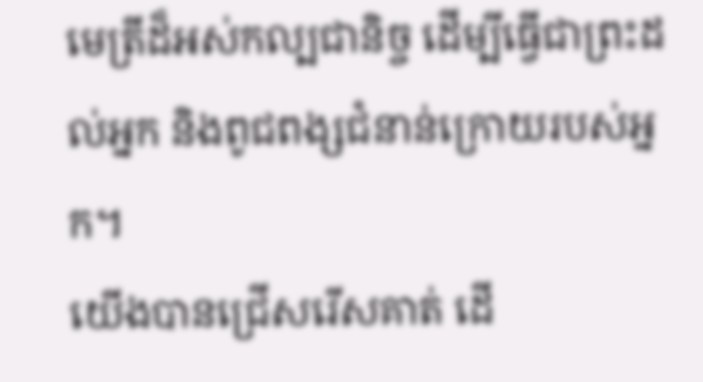មេត្រីដ៏អស់កល្បជានិច្ច ដើម្បីធ្វើជាព្រះដល់អ្នក និងពូជពង្សជំនាន់ក្រោយរបស់អ្នក។
យើងបានជ្រើសរើសគាត់ ដើ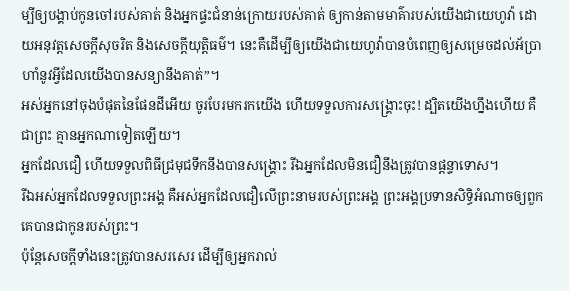ម្បីឲ្យបង្គាប់កូនចៅរបស់គាត់ និងអ្នកផ្ទះជំនាន់ក្រោយរបស់គាត់ ឲ្យកាន់តាមមាគ៌ារបស់យើងជាយេហូវ៉ា ដោយអនុវត្តសេចក្ដីសុចរិត និងសេចក្ដីយុត្តិធម៌។ នេះគឺដើម្បីឲ្យយើងជាយេហូវ៉ាបានបំពេញឲ្យសម្រេចដល់អ័ប្រាហាំនូវអ្វីដែលយើងបានសន្យានឹងគាត់”។
អស់អ្នកនៅចុងបំផុតនៃផែនដីអើយ ចូរបែរមករកយើង ហើយទទួលការសង្គ្រោះចុះ! ដ្បិតយើងហ្នឹងហើយ គឺជាព្រះ គ្មានអ្នកណាទៀតឡើយ។
អ្នកដែលជឿ ហើយទទួលពិធីជ្រមុជទឹកនឹងបានសង្គ្រោះ រីឯអ្នកដែលមិនជឿនឹងត្រូវបានផ្ដន្ទាទោស។
រីឯអស់អ្នកដែលទទួលព្រះអង្គ គឺអស់អ្នកដែលជឿលើព្រះនាមរបស់ព្រះអង្គ ព្រះអង្គប្រទានសិទ្ធិអំណាចឲ្យពួកគេបានជាកូនរបស់ព្រះ។
ប៉ុន្តែសេចក្ដីទាំងនេះត្រូវបានសរសេរ ដើម្បីឲ្យអ្នករាល់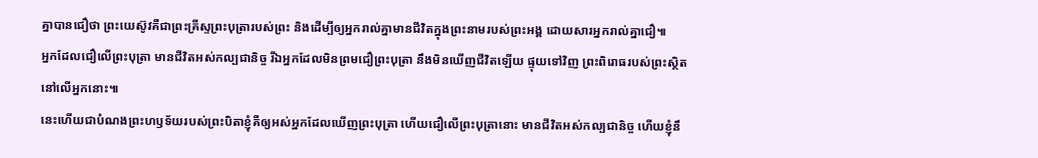គ្នាបានជឿថា ព្រះយេស៊ូវគឺជាព្រះគ្រីស្ទព្រះបុត្រារបស់ព្រះ និងដើម្បីឲ្យអ្នករាល់គ្នាមានជីវិតក្នុងព្រះនាមរបស់ព្រះអង្គ ដោយសារអ្នករាល់គ្នាជឿ៕
អ្នកដែលជឿលើព្រះបុត្រា មានជីវិតអស់កល្បជានិច្ច រីឯអ្នកដែលមិនព្រមជឿព្រះបុត្រា នឹងមិនឃើញជីវិតឡើយ ផ្ទុយទៅវិញ ព្រះពិរោធរបស់ព្រះស្ថិតនៅលើអ្នកនោះ៕
នេះហើយជាបំណងព្រះហឫទ័យរបស់ព្រះបិតាខ្ញុំគឺឲ្យអស់អ្នកដែលឃើញព្រះបុត្រា ហើយជឿលើព្រះបុត្រានោះ មានជីវិតអស់កល្បជានិច្ច ហើយខ្ញុំនឹ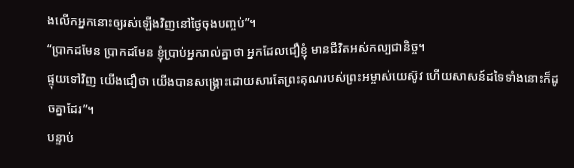ងលើកអ្នកនោះឲ្យរស់ឡើងវិញនៅថ្ងៃចុងបញ្ចប់”។
“ប្រាកដមែន ប្រាកដមែន ខ្ញុំប្រាប់អ្នករាល់គ្នាថា អ្នកដែលជឿខ្ញុំ មានជីវិតអស់កល្បជានិច្ច។
ផ្ទុយទៅវិញ យើងជឿថា យើងបានសង្គ្រោះដោយសារតែព្រះគុណរបស់ព្រះអម្ចាស់យេស៊ូវ ហើយសាសន៍ដទៃទាំងនោះក៏ដូចគ្នាដែរ”។
បន្ទាប់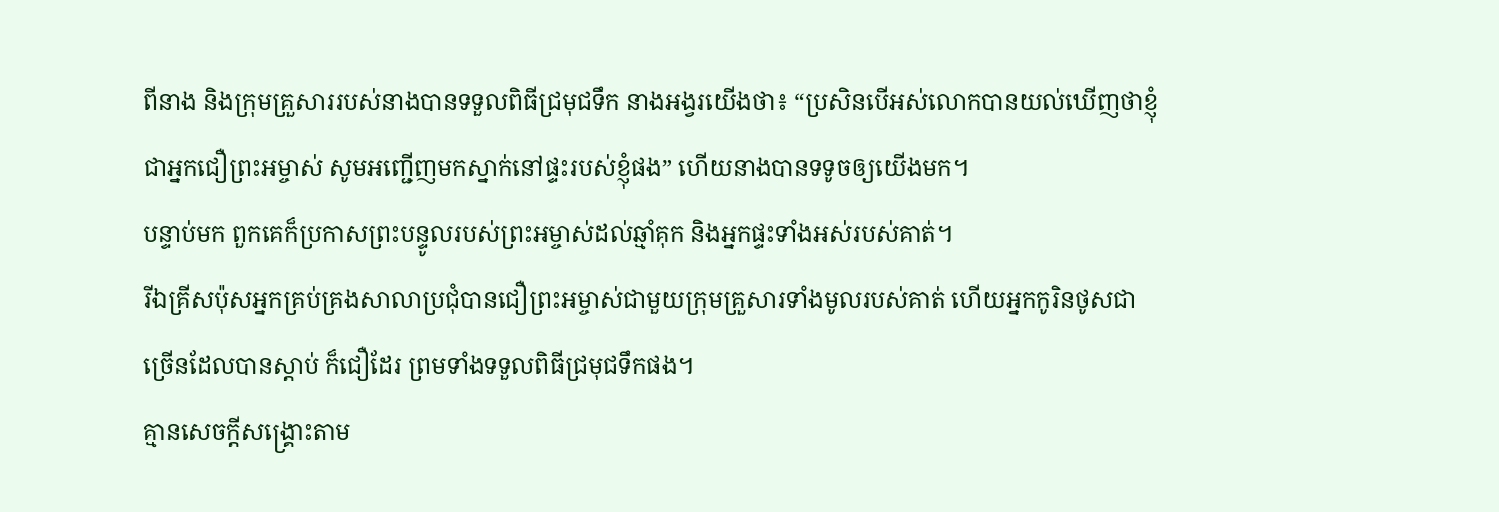ពីនាង និងក្រុមគ្រួសាររបស់នាងបានទទួលពិធីជ្រមុជទឹក នាងអង្វរយើងថា៖ “ប្រសិនបើអស់លោកបានយល់ឃើញថាខ្ញុំជាអ្នកជឿព្រះអម្ចាស់ សូមអញ្ជើញមកស្នាក់នៅផ្ទះរបស់ខ្ញុំផង” ហើយនាងបានទទូចឲ្យយើងមក។
បន្ទាប់មក ពួកគេក៏ប្រកាសព្រះបន្ទូលរបស់ព្រះអម្ចាស់ដល់ឆ្មាំគុក និងអ្នកផ្ទះទាំងអស់របស់គាត់។
រីឯគ្រីសប៉ុសអ្នកគ្រប់គ្រងសាលាប្រជុំបានជឿព្រះអម្ចាស់ជាមួយក្រុមគ្រួសារទាំងមូលរបស់គាត់ ហើយអ្នកកូរិនថូសជាច្រើនដែលបានស្ដាប់ ក៏ជឿដែរ ព្រមទាំងទទួលពិធីជ្រមុជទឹកផង។
គ្មានសេចក្ដីសង្គ្រោះតាម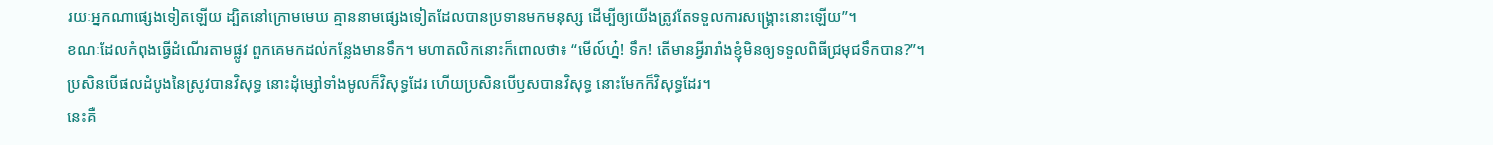រយៈអ្នកណាផ្សេងទៀតឡើយ ដ្បិតនៅក្រោមមេឃ គ្មាននាមផ្សេងទៀតដែលបានប្រទានមកមនុស្ស ដើម្បីឲ្យយើងត្រូវតែទទួលការសង្គ្រោះនោះឡើយ”។
ខណៈដែលកំពុងធ្វើដំណើរតាមផ្លូវ ពួកគេមកដល់កន្លែងមានទឹក។ មហាតលិកនោះក៏ពោលថា៖ “មើល៍ហ្ន៎! ទឹក! តើមានអ្វីរារាំងខ្ញុំមិនឲ្យទទួលពិធីជ្រមុជទឹកបាន?”។
ប្រសិនបើផលដំបូងនៃស្រូវបានវិសុទ្ធ នោះដុំម្សៅទាំងមូលក៏វិសុទ្ធដែរ ហើយប្រសិនបើឫសបានវិសុទ្ធ នោះមែកក៏វិសុទ្ធដែរ។
នេះគឺ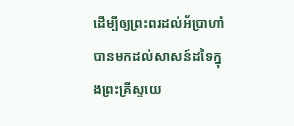ដើម្បីឲ្យព្រះពរដល់អ័ប្រាហាំបានមកដល់សាសន៍ដទៃក្នុងព្រះគ្រីស្ទយេ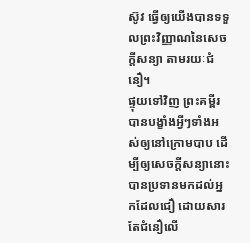ស៊ូវ ធ្វើឲ្យយើងបានទទួលព្រះវិញ្ញាណនៃសេចក្ដីសន្យា តាមរយៈជំនឿ។
ផ្ទុយទៅវិញ ព្រះគម្ពីរបានបង្ខាំងអ្វីៗទាំងអស់ឲ្យនៅក្រោមបាប ដើម្បីឲ្យសេចក្ដីសន្យានោះបានប្រទានមកដល់អ្នកដែលជឿ ដោយសារតែជំនឿលើ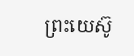ព្រះយេស៊ូ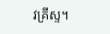វគ្រីស្ទ។